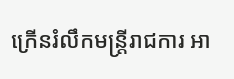ក្រើនរំលឹកមន្រ្តីរាជការ អា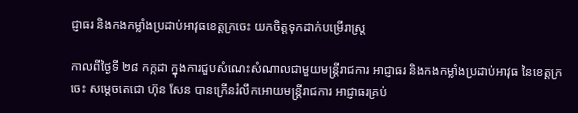ជ្ញាធរ និងកងកម្លាំងប្រដាប់អាវុធខេត្តក្រចេះ យកចិត្តទុកដាក់បម្រើរាស្ត្រ

កាលពីថ្ងៃទី ២៨ កក្កដា ក្នុងការជួបសំណេះសំណាលជាមួយមន្រ្តីរាជការ អាជ្ញាធរ និងកងកម្លាំងប្រដាប់អាវុធ នៃខេត្តក្រចេះ សម្តេចតេជោ ហ៊ុន សែន បានក្រើនរំលឹកអោយមន្រ្តីរាជការ អាជ្ញាធរគ្រប់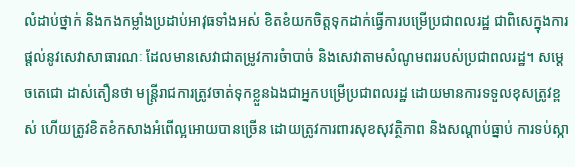លំដាប់ថ្នាក់ និងកងកម្លាំងប្រដាប់អាវុធទាំងអស់ ខិតខំយកចិត្តទុកដាក់ធ្វើការបម្រើប្រជាពលរដ្ឋ ជាពិសេក្នុងការផ្តល់នូវសេវាសាធារណៈ ដែលមានសេវាជាតម្រូវការចំាបាច់ និងសេវាតាមសំណូមពររបស់ប្រជាពលរដ្ឋ។ សម្តេចតេជោ ដាស់តឿនថា មន្រ្តីរាជការត្រូវចាត់ទុកខ្លួនឯងជាអ្នកបម្រើប្រជាពលរដ្ឋ ដោយមានការទទួលខុសត្រូវខ្ពស់ ហើយត្រូវខិតខំកសាងអំពើល្អអោយបានច្រើន ដោយត្រូវការពារសុខសុវត្ថិភាព និងសណ្តាប់ធ្នាប់ ការទប់ស្កា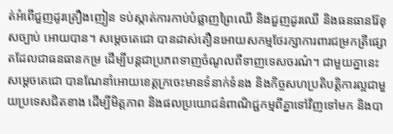ត់អំពើជួញដូរគ្រឿងញៀន ទប់ស្កាត់ការកាប់បំផ្លាញព្រៃឈើ និងជួញដូរឈើ និងធនធានរ៉ែខុសច្បាប់ អោយបាន។ សម្តេចតេជោ បានដាស់តឿនអោយសកម្មថែរក្សាការពារជម្រកត្រីផ្សោតដែលជាធនធានកម្រ ដើម្បីបន្តជាប្រភពទាញចំណូលពីទាញទេសចរណ៌។ ជាមួយគ្នានេះ សម្តេចតេជោ បានណែនាំអោយខេត្តក្រចេះមានទំនាក់ទំនង និងកិច្ចសហប្រតិបត្តិការល្អជាមួយប្រទេសជិតខាង ដើម្បីមិត្តភាព និងផលប្រយោជន៌ពាណិជ្ជកម្មពីគ្នាទៅវិញទៅមក និងបា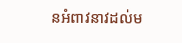នអំពាវនាវដល់ម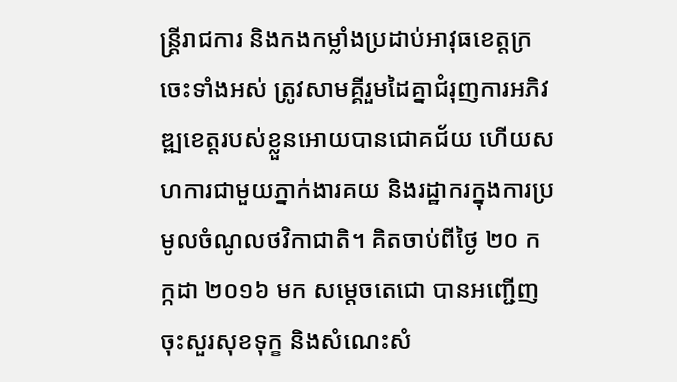ន្រ្តីរាជការ និងកងកម្លាំងប្រដាប់អាវុធខេត្តក្រចេះទាំងអស់ ត្រូវសាមគ្គីរួមដៃគ្នាជំរុញការអភិវឌ្ឍខេត្តរបស់ខ្លួនអោយបានជោគជ័យ ហើយសហការជាមួយភ្នាក់ងារគយ និងរដ្ឋាករក្នុងការប្រមូលចំណូលថវិកាជាតិ។ គិតចាប់ពីថ្ងៃ ២០ កក្កដា ២០១៦ មក សម្តេចតេជោ បានអញ្ជើញចុះសួរសុខទុក្ខ និងសំណេះសំ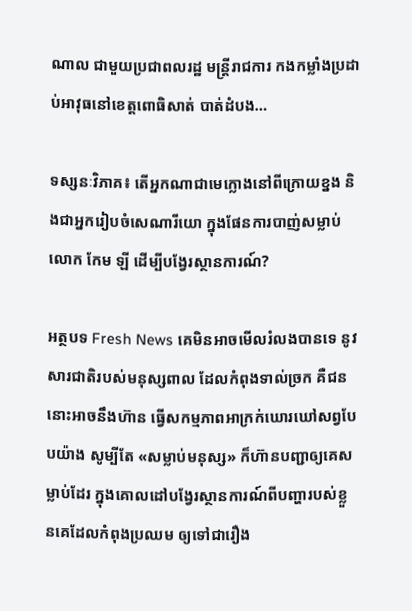ណាល ជាមួយប្រជាពលរដ្ឋ មន្ត្រីរាជការ កងកម្លាំងប្រដាប់អាវុធនៅខេត្តពោធិសាត់ បាត់ដំបង…

ទស្សនៈវិភាគ៖ តើអ្នកណាជាមេក្លោងនៅពីក្រោយខ្នង និងជាអ្នករៀបចំសេណារីយោ ក្នុងផែនការបាញ់សម្លាប់លោក កែម ឡី ដើម្បីបង្វែរស្ថានការណ៍?

អត្ថបទ Fresh News គេមិនអាចមើលរំលងបានទេ នូវសារជាតិរបស់មនុស្សពាល ដែលកំពុងទាល់ច្រក គឺជននោះអាចនឹងហ៊ាន ធ្វើសកម្មភាពអាក្រក់ឃោរឃៅសព្វបែបយ៉ាង សូម្បីតែ «សម្លាប់មនុស្ស» ក៏ហ៊ានបញ្ជាឲ្យគេសម្លាប់ដែរ ក្នុងគោលដៅបង្វែរស្ថានការណ៍ពីបញ្ហារបស់ខ្លួនគេដែលកំពុងប្រឈម ឲ្យទៅជារឿង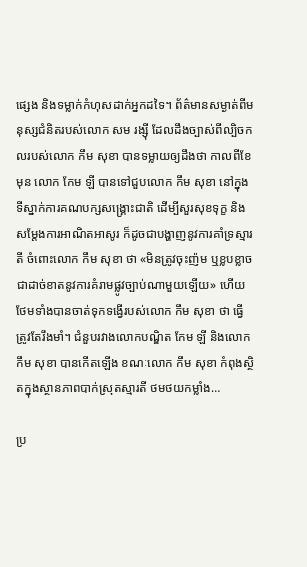ផ្សេង និងទម្លាក់កំហុសដាក់អ្នកដទៃ។ ព័ត៌មានសម្ងាត់ពីមនុស្សជំនិតរបស់លោក សម រង្ស៊ី ដែលដឹងច្បាស់ពីល្បិចកលរបស់លោក កឹម សុខា បានទម្លាយឲ្យដឹងថា កាលពីខែមុន លោក កែម ឡី បានទៅជួបលោក កឹម សុខា នៅក្នុងទីស្នាក់ការគណបក្សសង្គ្រោះជាតិ ដើម្បីសួរសុខទុក្ខ និងសម្តែងការអាណិតអាសូរ ក៏ដូចជាបង្ហាញនូវការគាំទ្រស្មារតី ចំពោះលោក កឹម សុខា ថា «មិនត្រូវចុះញ៉ម ឬខ្លបខ្លាចជាដាច់ខាតនូវការគំរាមផ្លូវច្បាប់ណាមួយឡើយ» ហើយថែមទាំងបានចាត់ទុកទង្វើរបស់លោក កឹម សុខា ថា ធ្វើត្រូវតែរឹងមាំ។ ជំនួបរវាងលោកបណ្ឌិត កែម ឡី និងលោក កឹម សុខា បានកើតឡើង ខណៈលោក កឹម សុខា កំពុងស្ថិតក្នុងស្ថានភាពបាក់ស្រុតស្មារតី ថមថយកម្លាំង…

ប្រ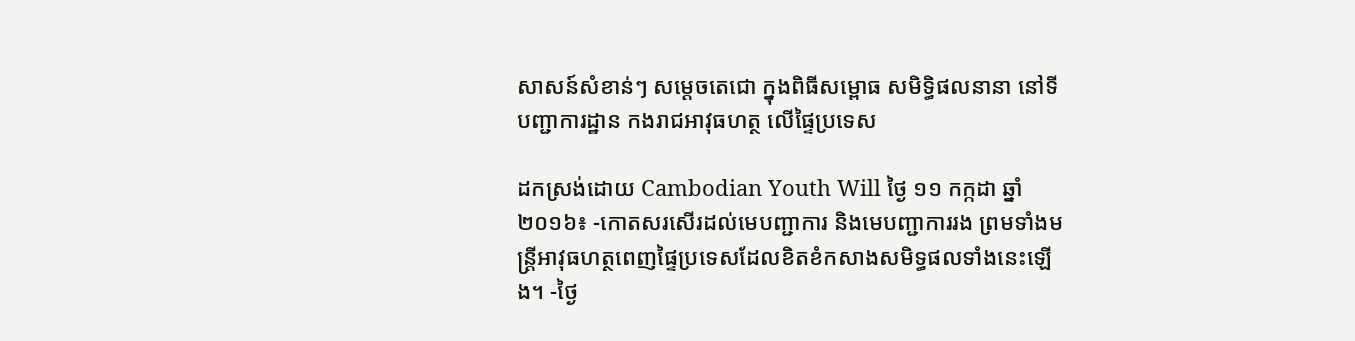សាសន៍សំខាន់ៗ សម្តេចតេជោ ក្នុងពិធីសម្ពោធ សមិទិ្ធផលនានា នៅទីបញ្ជាការដ្ឋាន កងរាជអាវុធហត្ថ លើផ្ទៃប្រទេស

ដកស្រង់ដោយ Cambodian Youth Will ថ្ងៃ ១១ កក្កដា ឆ្នាំ ២០១៦៖ -កោតសរសើរដល់មេបញ្ជាការ និងមេបញ្ជាការរង ព្រមទាំងមន្រ្តីអាវុធហត្ថពេញផ្ទៃប្រទេសដែលខិតខំកសាងសមិទ្ធផលទាំងនេះឡើង។ -ថ្ងៃ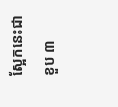ស្អែកនេះជាខួប ៣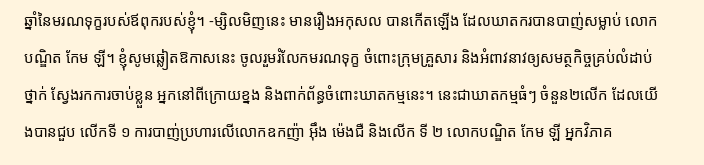ឆ្នាំនៃមរណទុក្ខរបស់ឪពុករបស់ខ្ញុំ។ -ម្សិលមិញនេះ មានរឿងអកុសល បានកើតឡើង ដែលឃាតករបានបាញ់សម្លាប់ លោកបណ្ឌិត កែម ឡី។ ខ្ញុំសូមឆ្លៀតឱកាសនេះ ចូលរួមរំលែកមរណទុក្ខ ចំពោះក្រុមគ្រួសារ និងអំពាវនាវឲ្យសមត្ថកិច្ចគ្រប់លំដាប់ថ្នាក់ ស្វែងរកការចាប់ខ្លួន អ្នកនៅពីក្រោយខ្នង និងពាក់ព័ន្ធចំពោះឃាតកម្មនេះ។ នេះជាឃាតកម្មធំៗ ចំនួន២លើក ដែលយើងបានជួប លើកទី ១ ការបាញ់ប្រហារលើលោកឧកញ៉ា អ៊ឹង ម៉េងជឺ និងលើក ទី ២ លោកបណ្ឌិត កែម ឡី អ្នកវិភាគ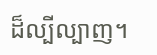ដ៏ល្បីល្បាញ។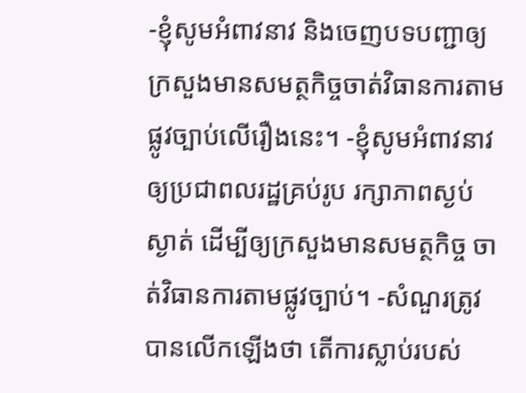-ខ្ញុំសូមអំពាវនាវ និងចេញបទបញ្ជាឲ្យក្រសួងមានសមត្ថកិច្ចចាត់វិធានការតាមផ្លូវច្បាប់លើរឿងនេះ។ -ខ្ញុំសូមអំពាវនាវឲ្យប្រជាពលរដ្ឋគ្រប់រូប រក្សាភាពស្ងប់ស្ងាត់ ដើម្បីឲ្យក្រសួងមានសមត្ថកិច្ច ចាត់វិធានការតាមផ្លូវច្បាប់។ -សំណួរត្រូវបានលើកឡើងថា តើការស្លាប់របស់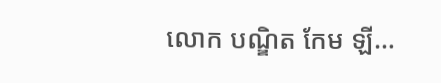លោក បណ្ឌិត កែម ឡី…